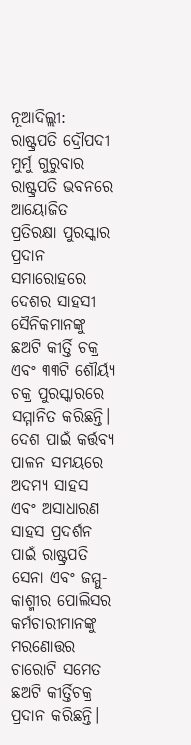ନୂଆଦିଲ୍ଲୀ: ରାଷ୍ଟ୍ରପତି ଦ୍ରୌପଦୀ ମୁର୍ମୁ ଗୁରୁବାର ରାଷ୍ଟ୍ରପତି ଭବନରେ ଆୟୋଜିତ ପ୍ରତିରକ୍ଷା ପୁରସ୍କାର ପ୍ରଦାନ ସମାରୋହରେ ଦେଶର ସାହସୀ ସୈନିକମାନଙ୍କୁ ଛଅଟି କୀର୍ତ୍ତି ଚକ୍ର ଏବଂ ୩୩ଟି ଶୌର୍ୟ୍ୟ ଚକ୍ର ପୁରସ୍କାରରେ ସମ୍ମାନିତ କରିଛନ୍ତି। ଦେଶ ପାଇଁ କର୍ତ୍ତବ୍ୟ ପାଳନ ସମୟରେ ଅଦମ୍ୟ ସାହସ ଏବଂ ଅସାଧାରଣ ସାହସ ପ୍ରଦର୍ଶନ ପାଇଁ ରାଷ୍ଟ୍ରପତି ସେନା ଏବଂ ଜମ୍ମୁ-କାଶ୍ମୀର ପୋଲିସର କର୍ମଚାରୀମାନଙ୍କୁ ମରଣୋତ୍ତର ଚାରୋଟି ସମେତ ଛଅଟି କୀର୍ତ୍ତିଚକ୍ର ପ୍ରଦାନ କରିଛନ୍ତି।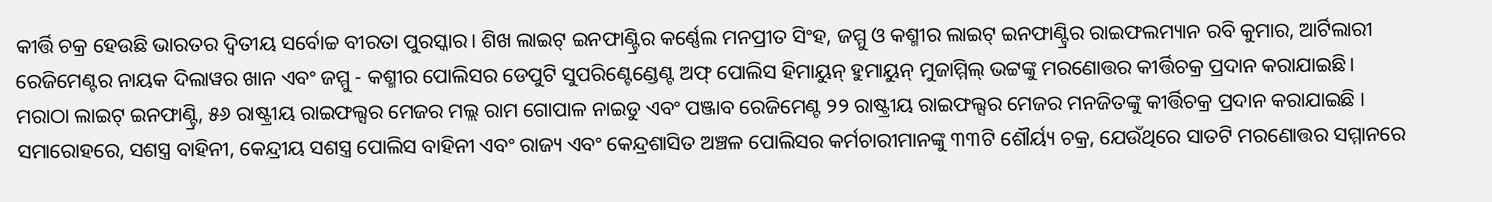କୀର୍ତ୍ତି ଚକ୍ର ହେଉଛି ଭାରତର ଦ୍ୱିତୀୟ ସର୍ବୋଚ୍ଚ ବୀରତା ପୁରସ୍କାର। ଶିଖ ଲାଇଟ୍ ଇନଫାଣ୍ଟ୍ରିର କର୍ଣ୍ଣେଲ ମନପ୍ରୀତ ସିଂହ, ଜମ୍ମୁ ଓ କଶ୍ମୀର ଲାଇଟ୍ ଇନଫାଣ୍ଟ୍ରିର ରାଇଫଲମ୍ୟାନ ରବି କୁମାର, ଆର୍ଟିଲାରୀ ରେଜିମେଣ୍ଟର ନାୟକ ଦିଲାୱର ଖାନ ଏବଂ ଜମ୍ମୁ - କଶ୍ମୀର ପୋଲିସର ଡେପୁଟି ସୁପରିଣ୍ଟେଣ୍ଡେଣ୍ଟ ଅଫ୍ ପୋଲିସ ହିମାୟୁନ୍ ହୁମାୟୁନ୍ ମୁଜାମ୍ମିଲ୍ ଭଟ୍ଟଙ୍କୁ ମରଣୋତ୍ତର କୀର୍ତ୍ତିଚକ୍ର ପ୍ରଦାନ କରାଯାଇଛି।
ମରାଠା ଲାଇଟ୍ ଇନଫାଣ୍ଟ୍ରି, ୫୬ ରାଷ୍ଟ୍ରୀୟ ରାଇଫଲ୍ସର ମେଜର ମଲ୍ଲ ରାମ ଗୋପାଳ ନାଇଡୁ ଏବଂ ପଞ୍ଜାବ ରେଜିମେଣ୍ଟ ୨୨ ରାଷ୍ଟ୍ରୀୟ ରାଇଫଲ୍ସର ମେଜର ମନଜିତଙ୍କୁ କୀର୍ତ୍ତିଚକ୍ର ପ୍ରଦାନ କରାଯାଇଛି । ସମାରୋହରେ, ସଶସ୍ତ୍ର ବାହିନୀ, କେନ୍ଦ୍ରୀୟ ସଶସ୍ତ୍ର ପୋଲିସ ବାହିନୀ ଏବଂ ରାଜ୍ୟ ଏବଂ କେନ୍ଦ୍ରଶାସିତ ଅଞ୍ଚଳ ପୋଲିସର କର୍ମଚାରୀମାନଙ୍କୁ ୩୩ଟି ଶୌର୍ୟ୍ୟ ଚକ୍ର, ଯେଉଁଥିରେ ସାତଟି ମରଣୋତ୍ତର ସମ୍ମାନରେ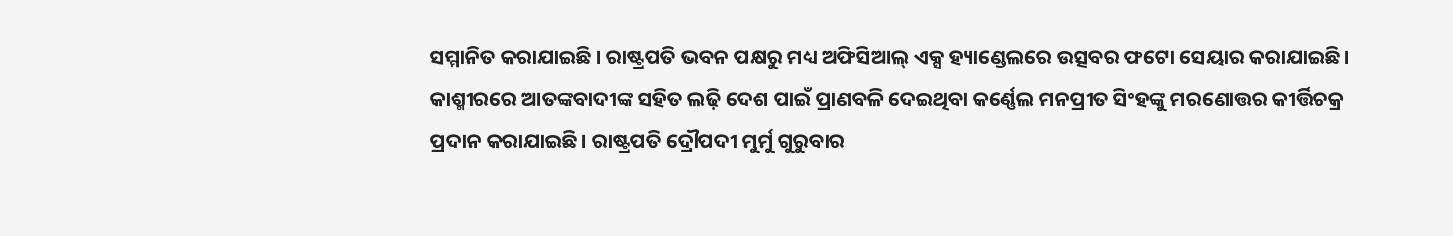ସମ୍ମାନିତ କରାଯାଇଛି । ରାଷ୍ଟ୍ରପତି ଭବନ ପକ୍ଷରୁ ମଧ୍ୟ ଅଫିସିଆଲ୍ ଏକ୍ସ ହ୍ୟାଣ୍ଡେଲରେ ଉତ୍ସବର ଫଟୋ ସେୟାର କରାଯାଇଛି ।
କାଶ୍ମୀରରେ ଆତଙ୍କବାଦୀଙ୍କ ସହିତ ଲଢ଼ି ଦେଶ ପାଇଁ ପ୍ରାଣବଳି ଦେଇଥିବା କର୍ଣ୍ଣେଲ ମନପ୍ରୀତ ସିଂହଙ୍କୁ ମରଣୋତ୍ତର କୀର୍ତ୍ତିଚକ୍ର ପ୍ରଦାନ କରାଯାଇଛି। ରାଷ୍ଟ୍ରପତି ଦ୍ରୌପଦୀ ମୁର୍ମୁ ଗୁରୁବାର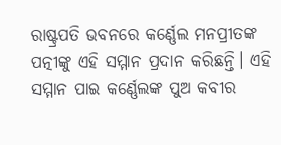ରାଷ୍ଟ୍ରପତି ଭବନରେ କର୍ଣ୍ଣେଲ ମନପ୍ରୀତଙ୍କ ପତ୍ନୀଙ୍କୁ ଏହି ସମ୍ମାନ ପ୍ରଦାନ କରିଛନ୍ତି। ଏହି ସମ୍ମାନ ପାଇ କର୍ଣ୍ଣେଲଙ୍କ ପୁଅ କବୀର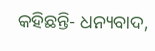କହିଛନ୍ତି- ଧନ୍ୟବାଦ,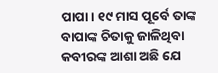ପାପା। ୧୯ ମାସ ପୂର୍ବେ ତାଙ୍କ ବାପାଙ୍କ ଚିତାକୁ ଜାଳିଥିବା କବୀରଙ୍କ ଆଶା ଅଛି ଯେ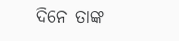ଦିନେ ତାଙ୍କ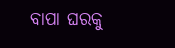ବାପା ଘରକୁ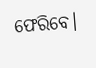ଫେରିବେ।